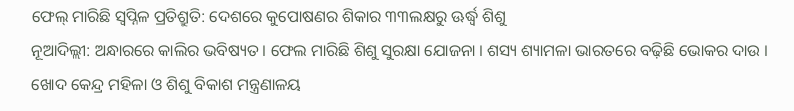ଫେଲ୍ ମାରିଛି ସ୍ୱପ୍ନିଳ ପ୍ରତିଶ୍ରୁତି: ଦେଶରେ କୁପୋଷଣର ଶିକାର ୩୩ଲକ୍ଷରୁ ଊର୍ଦ୍ଧ୍ୱ ଶିଶୁ
ନୂଆଦିଲ୍ଲୀ: ଅନ୍ଧାରରେ କାଲିର ଭବିଷ୍ୟତ । ଫେଲ ମାରିଛି ଶିଶୁ ସୁରକ୍ଷା ଯୋଜନା । ଶସ୍ୟ ଶ୍ୟାମଳା ଭାରତରେ ବଢ଼ିଛି ଭୋକର ଦାଉ । ଖୋଦ କେନ୍ଦ୍ର ମହିଳା ଓ ଶିଶୁ ବିକାଶ ମନ୍ତ୍ରଣାଳୟ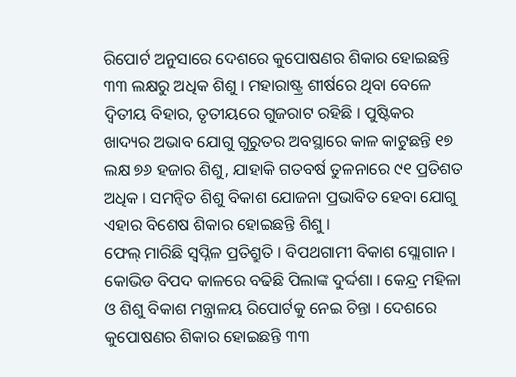ରିପୋର୍ଟ ଅନୁସାରେ ଦେଶରେ କୁପୋଷଣର ଶିକାର ହୋଇଛନ୍ତି ୩୩ ଲକ୍ଷରୁ ଅଧିକ ଶିଶୁ । ମହାରାଷ୍ଟ୍ର ଶୀର୍ଷରେ ଥିବା ବେଳେ ଦ୍ୱିତୀୟ ବିହାର, ତୃତୀୟରେ ଗୁଜରାଟ ରହିଛି । ପୁଷ୍ଟିକର ଖାଦ୍ୟର ଅଭାବ ଯୋଗୁ ଗୁରୁତର ଅବସ୍ଥାରେ କାଳ କାଟୁଛନ୍ତି ୧୭ ଲକ୍ଷ ୭୬ ହଜାର ଶିଶୁ, ଯାହାକି ଗତବର୍ଷ ତୁଳନାରେ ୯୧ ପ୍ରତିଶତ ଅଧିକ । ସମନ୍ବିତ ଶିଶୁ ବିକାଶ ଯୋଜନା ପ୍ରଭାବିତ ହେବା ଯୋଗୁ ଏହାର ବିଶେଷ ଶିକାର ହୋଇଛନ୍ତି ଶିଶୁ ।
ଫେଲ୍ ମାରିଛି ସ୍ୱପ୍ନିଳ ପ୍ରତିଶ୍ରୁତି । ବିପଥଗାମୀ ବିକାଶ ସ୍ଲୋଗାନ । କୋଭିଡ ବିପଦ କାଳରେ ବଢିଛି ପିଲାଙ୍କ ଦୁର୍ଦ୍ଦଶା । କେନ୍ଦ୍ର ମହିଳା ଓ ଶିଶୁ ବିକାଶ ମନ୍ତ୍ରାଳୟ ରିପୋର୍ଟକୁ ନେଇ ଚିନ୍ତା । ଦେଶରେ କୁପୋଷଣର ଶିକାର ହୋଇଛନ୍ତି ୩୩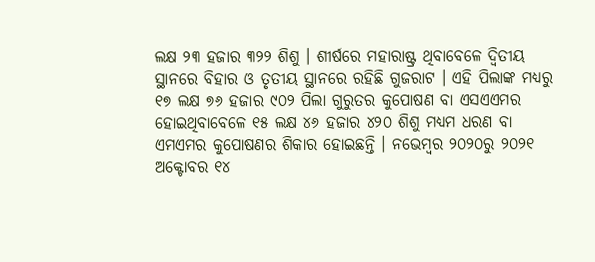ଲକ୍ଷ ୨୩ ହଜାର ୩୨୨ ଶିଶୁ । ଶୀର୍ଷରେ ମହାରାଷ୍ଟ୍ର ଥିବାବେଳେ ଦ୍ୱିତୀୟ ସ୍ଥାନରେ ବିହାର ଓ ତୃତୀୟ ସ୍ଥାନରେ ରହିଛି ଗୁଜରାଟ । ଏହି ପିଲାଙ୍କ ମଧ୍ୟରୁ ୧୭ ଲକ୍ଷ ୭୬ ହଜାର ୯୦୨ ପିଲା ଗୁରୁତର କୁପୋଷଣ ବା ଏସଏଏମର ହୋଇଥିବାବେଳେ ୧୫ ଲକ୍ଷ ୪୬ ହଜାର ୪୨୦ ଶିଶୁ ମଧ୍ୟମ ଧରଣ ବା ଏମଏମର କୁପୋଷଣର ଶିକାର ହୋଇଛନ୍ତି । ନଭେମ୍ବର ୨୦୨୦ରୁ ୨୦୨୧ ଅକ୍ଟୋବର ୧୪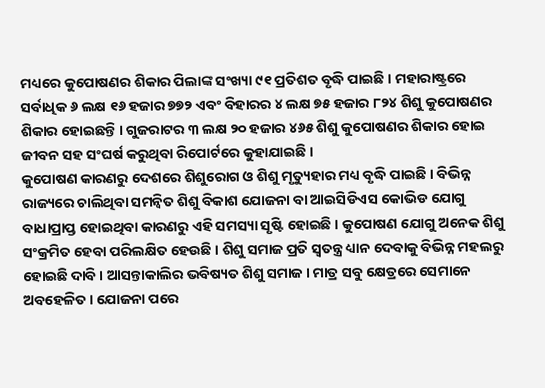ମଧ୍ୟରେ କୁପୋଷଣର ଶିକାର ପିଲାଙ୍କ ସଂଖ୍ୟା ୯୧ ପ୍ରତିଶତ ବୃଦ୍ଧି ପାଇଛି । ମହାରାଷ୍ଟ୍ରରେ ସର୍ବାଧିକ ୬ ଲକ୍ଷ ୧୬ ହଜାର ୭୭୨ ଏବଂ ବିହାରର ୪ ଲକ୍ଷ ୭୫ ହଜାର ୮୨୪ ଶିଶୁ କୁପୋଷଣର ଶିକାର ହୋଇଛନ୍ତି । ଗୁଜରାଟର ୩ ଲକ୍ଷ ୨୦ ହଜାର ୪୬୫ ଶିଶୁ କୁପୋଷଣର ଶିକାର ହୋଇ ଜୀବନ ସହ ସଂଘର୍ଷ କରୁଥିବା ରିପୋର୍ଟରେ କୁହାଯାଇଛି ।
କୁପୋଷଣ କାରଣରୁ ଦେଶରେ ଶିଶୁରୋଗ ଓ ଶିଶୁ ମୃତ୍ୟୁହାର ମଧ୍ୟ ବୃଦ୍ଧି ପାଇଛି । ବିଭିନ୍ନ ରାଜ୍ୟରେ ଚାଲିଥିବା ସମନ୍ୱିତ ଶିଶୁ ବିକାଶ ଯୋଜନା ବା ଆଇସିଡିଏସ କୋଭିଡ ଯୋଗୁ ବାଧାପ୍ରାପ୍ତ ହୋଇଥିବା କାରଣରୁ ଏହି ସମସ୍ୟା ସୃଷ୍ଟି ହୋଇଛି । କୁପୋଷଣ ଯୋଗୁ ଅନେକ ଶିଶୁ ସଂକ୍ରମିତ ହେବା ପରିଲକ୍ଷିତ ହେଉଛି । ଶିଶୁ ସମାଜ ପ୍ରତି ସ୍ୱତନ୍ତ୍ର ଧ୍ୟାନ ଦେବାକୁ ବିଭିନ୍ନ ମହଲରୁ ହୋଇଛି ଦାବି । ଆସନ୍ତାକାଲିର ଭବିଷ୍ୟତ ଶିଶୁ ସମାଜ । ମାତ୍ର ସବୁ କ୍ଷେତ୍ରରେ ସେମାନେ ଅବହେଳିତ । ଯୋଜନା ପରେ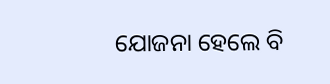ଯୋଜନା ହେଲେ ବି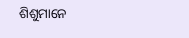ଶିଶୁମାନେ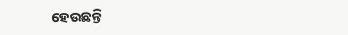ହେଉଛନ୍ତି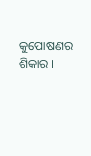କୁପୋଷଣର ଶିକାର ।